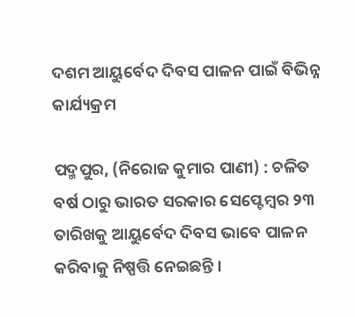ଦଶମ ଆୟୁର୍ବେଦ ଦିବସ ପାଳନ ପାଇଁ ବିଭିନ୍ନ କାର୍ଯ୍ୟକ୍ରମ

ପଦ୍ମପୁର, (ନିରୋଜ କୁମାର ପାଣୀ) : ଚଳିତ ବର୍ଷ ଠାରୁ ଭାରତ ସରକାର ସେପ୍ଟେମ୍ବର ୨୩ ତାରିଖକୁ ଆୟୁର୍ବେଦ ଦିବସ ଭାବେ ପାଳନ କରିବାକୁ ନିଷ୍ପତ୍ତି ନେଇଛନ୍ତି ।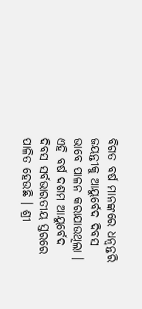ବିଗତ ବର୍ଷ ମାନଙ୍କରେ ଧନ୍ୱନ୍ତରି ଜୟନ୍ତୀକୁ ଆୟୁର୍ବେଦ ଦିବସ ଭାବେ ପାଳନ କରାଯାଉଥିଲା । ଏହି ବର୍ଷ ଦଶମ ଆୟୁର୍ବେଦ ଦିବସ ସର୍ବଭାରତୀୟ ସ୍ତରରେ ପାଳିତ ହେଉଛି । ଶ୍ରୀ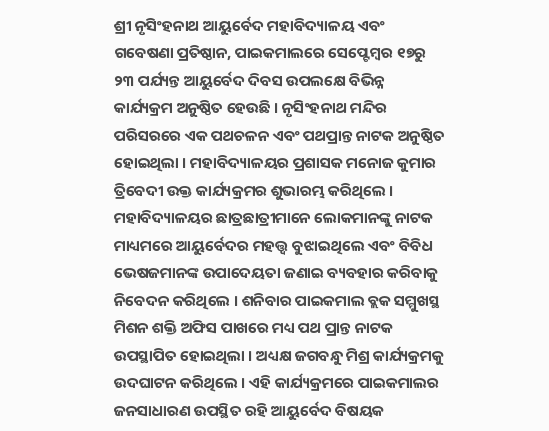ଶ୍ରୀ ନୃସିଂହନାଥ ଆୟୁର୍ବେଦ ମହାବିଦ୍ୟାଳୟ ଏବଂ ଗବେଷଣା ପ୍ରତିଷ୍ଠାନ, ପାଇକମାଲରେ ସେପ୍ଟେମ୍ବର ୧୭ରୁ ୨୩ ପର୍ଯ୍ୟନ୍ତ ଆୟୁର୍ବେଦ ଦିବସ ଉପଲକ୍ଷେ ବିଭିନ୍ନ କାର୍ଯ୍ୟକ୍ରମ ଅନୁଷ୍ଠିତ ହେଉଛି । ନୃସିଂହନାଥ ମନ୍ଦିର ପରିସରରେ ଏକ ପଥଚଳନ ଏବଂ ପଥପ୍ରାନ୍ତ ନାଟକ ଅନୁଷ୍ଠିତ ହୋଇଥିଲା । ମହାବିଦ୍ୟାଳୟର ପ୍ରଶାସକ ମନୋଜ କୁମାର ତ୍ରିବେଦୀ ଉକ୍ତ କାର୍ଯ୍ୟକ୍ରମର ଶୁଭାରମ୍ଭ କରିଥିଲେ । ମହାବିଦ୍ୟାଳୟର ଛାତ୍ରଛାତ୍ରୀମାନେ ଲୋକମାନଙ୍କୁ ନାଟକ ମାଧ୍ୟମରେ ଆୟୁର୍ବେଦର ମହତ୍ତ୍ୱ ବୁଝାଇଥିଲେ ଏବଂ ବିବିଧ ଭେଷଜମାନଙ୍କ ଉପାଦେୟତା ଜଣାଇ ବ୍ୟବହାର କରିବାକୁ ନିବେଦନ କରିଥିଲେ । ଶନିବାର ପାଇକମାଲ ବ୍ଲକ ସମ୍ମୁଖସ୍ଥ ମିଶନ ଶକ୍ତି ଅଫିସ ପାଖରେ ମଧ୍ୟ ପଥ ପ୍ରାନ୍ତ ନାଟକ ଉପସ୍ଥାପିତ ହୋଇଥିଲା । ଅଧ୍ୟକ୍ଷ ଜଗବନ୍ଧୁ ମିଶ୍ର କାର୍ଯ୍ୟକ୍ରମକୁ ଉଦଘାଟନ କରିଥିଲେ । ଏହି କାର୍ଯ୍ୟକ୍ରମରେ ପାଇକମାଲର ଜନସାଧାରଣ ଉପସ୍ଥିତ ରହି ଆୟୁର୍ବେଦ ବିଷୟକ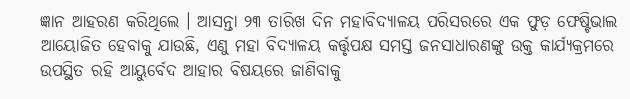ଜ୍ଞାନ ଆହରଣ କରିଥିଲେ । ଆସନ୍ତା ୨୩ ତାରିଖ ଦିନ ମହାବିଦ୍ୟାଳୟ ପରିସରରେ ଏକ ଫୁଡ଼ ଫେଷ୍ଟିଭାଲ ଆୟୋଜିତ ହେବାକୁ ଯାଉଛି, ଏଣୁ ମହା ବିଦ୍ୟାଳୟ କର୍ତ୍ତୃପକ୍ଷ ସମସ୍ତ ଜନସାଧାରଣଙ୍କୁ ଉକ୍ତ କାର୍ଯ୍ୟକ୍ରମରେ ଉପସ୍ଥିତ ରହି ଆୟୁର୍ବେଦ ଆହାର ବିଷୟରେ ଜାଣିବାକୁ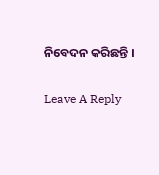ନିବେଦନ କରିଛନ୍ତି ।

Leave A Reply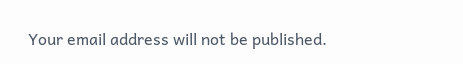Your email address will not be published.